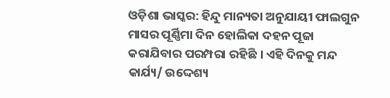ଓଡ଼ିଶା ଭାସ୍କର: ହିନ୍ଦୁ ମାନ୍ୟତା ଅନୁଯାୟୀ ଫାଲଗୁନ ମାସର ପୂର୍ଣ୍ଣିମା ଦିନ ହୋଲିକା ଦହନ ପୂଜା କରାଯିବାର ପରମ୍ପରା ରହିଛି । ଏହି ଦିନକୁ ମନ୍ଦ କାର୍ଯ୍ୟ/ ଉଦ୍ଦେଶ୍ୟ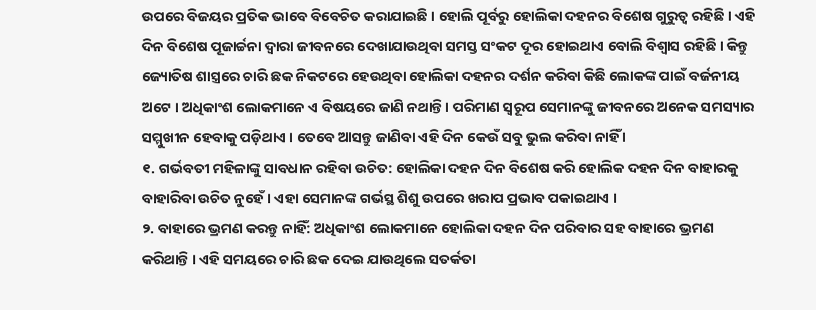ଉପରେ ବିଜୟର ପ୍ରତିକ ଭାବେ ବିବେଚିତ କରାଯାଇଛି । ହୋଲି ପୂର୍ବରୁ ହୋଲିକା ଦହନର ବିଶେଷ ଗୁରୁତ୍ୱ ରହିଛି । ଏହି ଦିନ ବିଶେଷ ପୂଜାର୍ଚ୍ଚନା ଦ୍ୱାରା ଜୀବନରେ ଦେଖାଯାଉଥିବା ସମସ୍ତ ସଂକଟ ଦୂର ହୋଇଥାଏ ବୋଲି ବିଶ୍ୱାସ ରହିଛି । କିନ୍ତୁ ଜ୍ୟୋତିଷ ଶାସ୍ତ୍ରରେ ଚାରି ଛକ ନିକଟରେ ହେଉଥିବା ହୋଲିକା ଦହନର ଦର୍ଶନ କରିବା କିଛି ଲୋକଙ୍କ ପାଇଁ ବର୍ଜନୀୟ ଅଟେ । ଅଧିକାଂଶ ଲୋକମାନେ ଏ ବିଷୟରେ ଜାଣି ନଥାନ୍ତି । ପରିମାଣ ସ୍ୱରୂପ ସେମାନଙ୍କୁ ଜୀବନରେ ଅନେକ ସମସ୍ୟାର ସମ୍ମୁଖୀନ ହେବାକୁ ପଡ଼ିଥାଏ । ତେବେ ଆସନ୍ତୁ ଜାଣିବା ଏହି ଦିନ କେଉଁ ସବୁ ଭୁଲ କରିବା ନାହିଁ ।
୧. ଗର୍ଭବତୀ ମହିଳାଙ୍କୁ ସାବଧାନ ରହିବା ଉଚିତ: ହୋଲିକା ଦହନ ଦିନ ବିଶେଷ କରି ହୋଲିକ ଦହନ ଦିନ ବାହାରକୁ ବାହାରିବା ଉଚିତ ନୁହେଁ । ଏହା ସେମାନଙ୍କ ଗର୍ଭସ୍ଥ ଶିଶୁ ଉପରେ ଖରାପ ପ୍ରଭାବ ପକାଇଥାଏ ।
୨. ବାହାରେ ଭ୍ରମଣ କରନ୍ତୁ ନାହିଁ: ଅଧିକାଂଶ ଲୋକମାନେ ହୋଲିକା ଦହନ ଦିନ ପରିବାର ସହ ବାହାରେ ଭ୍ରମଣ କରିଥାନ୍ତି । ଏହି ସମୟରେ ଚାରି ଛକ ଦେଇ ଯାଉଥିଲେ ସତର୍କତା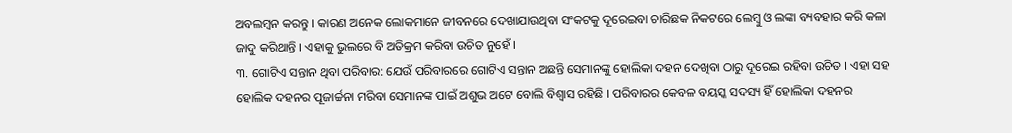ଅବଲମ୍ବନ କରନ୍ତୁ । କାରଣ ଅନେକ ଲୋକମାନେ ଜୀବନରେ ଦେଖାଯାଉଥିବା ସଂକଟକୁ ଦୂରେଇବା ଚାରିଛକ ନିକଟରେ ଲେମ୍ବୁ ଓ ଲଙ୍କା ବ୍ୟବହାର କରି କଳା ଜାଦୁ କରିଥାନ୍ତି । ଏହାକୁ ଭୁଲରେ ବି ଅତିକ୍ରମ କରିବା ଉଚିତ ନୁହେଁ ।
୩. ଗୋଟିଏ ସନ୍ତାନ ଥିବା ପରିବାର: ଯେଉଁ ପରିବାରରେ ଗୋଟିଏ ସନ୍ତାନ ଅଛନ୍ତି ସେମାନଙ୍କୁ ହୋଲିକା ଦହନ ଦେଖିବା ଠାରୁ ଦୂରେଇ ରହିବା ଉଚିତ । ଏହା ସହ ହୋଲିକ ଦହନର ପୂଜାର୍ଚ୍ଚନା ମରିବା ସେମାନଙ୍କ ପାଇଁ ଅଶୁଭ ଅଟେ ବୋଲି ବିଶ୍ୱାସ ରହିଛି । ପରିବାରର କେବଳ ବୟସ୍କ ସଦସ୍ୟ ହିଁ ହୋଲିକା ଦହନର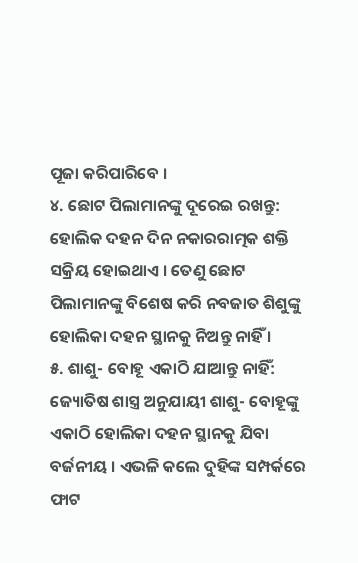ପୂଜା କରିପାରିବେ ।
୪. ଛୋଟ ପିଲାମାନଙ୍କୁ ଦୂରେଇ ରଖନ୍ତୁ: ହୋଲିକ ଦହନ ଦିନ ନକାରରାତ୍ମକ ଶକ୍ତି ସକ୍ରିୟ ହୋଇଥାଏ । ତେଣୁ ଛୋଟ ପିଲାମାନଙ୍କୁ ବିଶେଷ କରି ନବଜାତ ଶିଶୁଙ୍କୁ ହୋଲିକା ଦହନ ସ୍ଥାନକୁ ନିଅନ୍ତୁ ନାହିଁ ।
୫. ଶାଶୁ- ବୋହୂ ଏକାଠି ଯାଆନ୍ତୁ ନାହିଁ: ଜ୍ୟୋତିଷ ଶାସ୍ତ୍ର ଅନୁଯାୟୀ ଶାଶୁ- ବୋହୂଙ୍କୁ ଏକାଠି ହୋଲିକା ଦହନ ସ୍ଥାନକୁ ଯିବା ବର୍ଜନୀୟ । ଏଭଳି କଲେ ଦୁହିଙ୍କ ସମ୍ପର୍କରେ ଫାଟ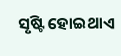ସୃଷ୍ଟି ହୋଇଥାଏ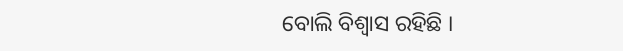ବୋଲି ବିଶ୍ୱାସ ରହିଛି ।